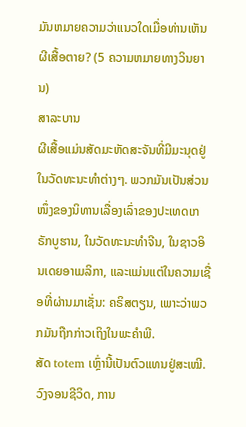ມັນຫມາຍຄວາມວ່າແນວໃດເມື່ອທ່ານເຫັນຜີເສື້ອຕາຍ? (5 ຄວາມຫມາຍທາງວິນຍານ)
ສາລະບານ
ຜີເສື້ອແມ່ນສັດມະຫັດສະຈັນທີ່ມີມະນຸດຢູ່ໃນວັດທະນະທຳຕ່າງໆ. ພວກມັນເປັນສ່ວນໜຶ່ງຂອງນິທານເລື່ອງເລົ່າຂອງປະເທດເກຣັກບູຮານ, ໃນວັດທະນະທຳຈີນ, ໃນຊາວອິນເດຍອາເມລິກາ, ແລະແມ່ນແຕ່ໃນຄວາມເຊື່ອທີ່ຜ່ານມາເຊັ່ນ: ຄຣິສຕຽນ, ເພາະວ່າພວກມັນຖືກກ່າວເຖິງໃນພະຄໍາພີ.
ສັດ totem ເຫຼົ່ານີ້ເປັນຕົວແທນຢູ່ສະເໝີ. ວົງຈອນຊີວິດ, ການ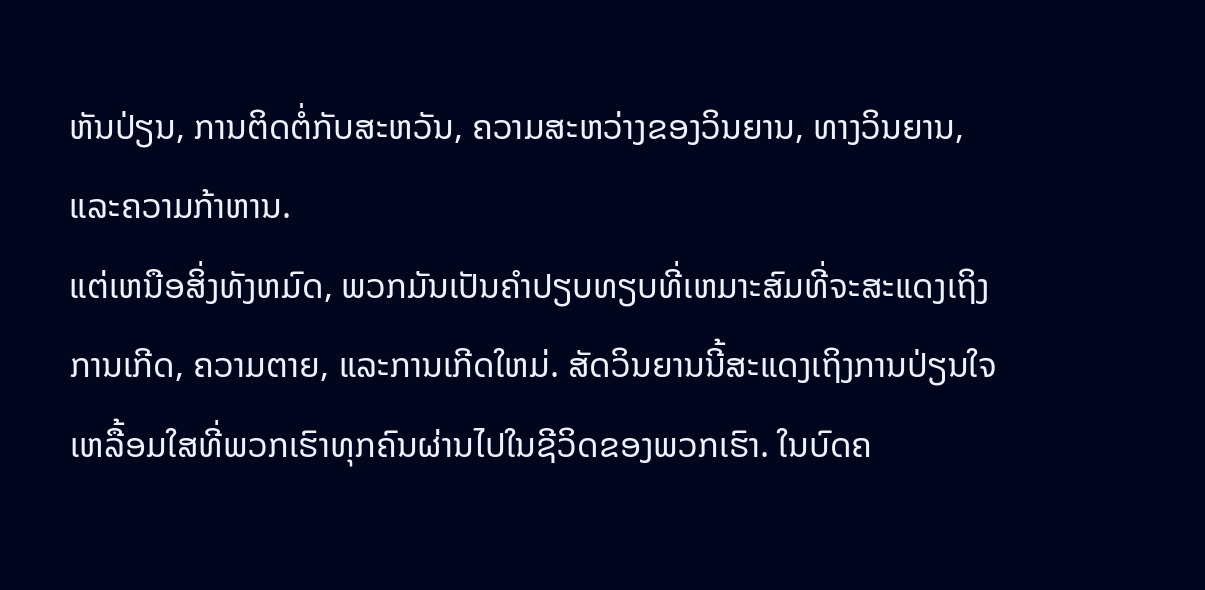ຫັນປ່ຽນ, ການຕິດຕໍ່ກັບສະຫວັນ, ຄວາມສະຫວ່າງຂອງວິນຍານ, ທາງວິນຍານ, ແລະຄວາມກ້າຫານ.
ແຕ່ເຫນືອສິ່ງທັງຫມົດ, ພວກມັນເປັນຄໍາປຽບທຽບທີ່ເຫມາະສົມທີ່ຈະສະແດງເຖິງການເກີດ, ຄວາມຕາຍ, ແລະການເກີດໃຫມ່. ສັດວິນຍານນີ້ສະແດງເຖິງການປ່ຽນໃຈເຫລື້ອມໃສທີ່ພວກເຮົາທຸກຄົນຜ່ານໄປໃນຊີວິດຂອງພວກເຮົາ. ໃນບົດຄ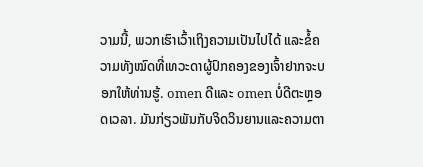ວາມນີ້, ພວກເຮົາເວົ້າເຖິງຄວາມເປັນໄປໄດ້ ແລະຂໍ້ຄວາມທັງໝົດທີ່ເທວະດາຜູ້ປົກຄອງຂອງເຈົ້າຢາກຈະບອກໃຫ້ທ່ານຮູ້. omen ດີແລະ omen ບໍ່ດີຕະຫຼອດເວລາ. ມັນກ່ຽວພັນກັບຈິດວິນຍານແລະຄວາມຕາ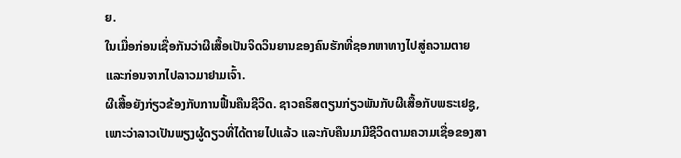ຍ.
ໃນເມື່ອກ່ອນເຊື່ອກັນວ່າຜີເສື້ອເປັນຈິດວິນຍານຂອງຄົນຮັກທີ່ຊອກຫາທາງໄປສູ່ຄວາມຕາຍ ແລະກ່ອນຈາກໄປລາວມາຢາມເຈົ້າ.
ຜີເສື້ອຍັງກ່ຽວຂ້ອງກັບການຟື້ນຄືນຊີວິດ. ຊາວຄຣິສຕຽນກ່ຽວພັນກັບຜີເສື້ອກັບພຣະເຢຊູ, ເພາະວ່າລາວເປັນພຽງຜູ້ດຽວທີ່ໄດ້ຕາຍໄປແລ້ວ ແລະກັບຄືນມາມີຊີວິດຕາມຄວາມເຊື່ອຂອງສາ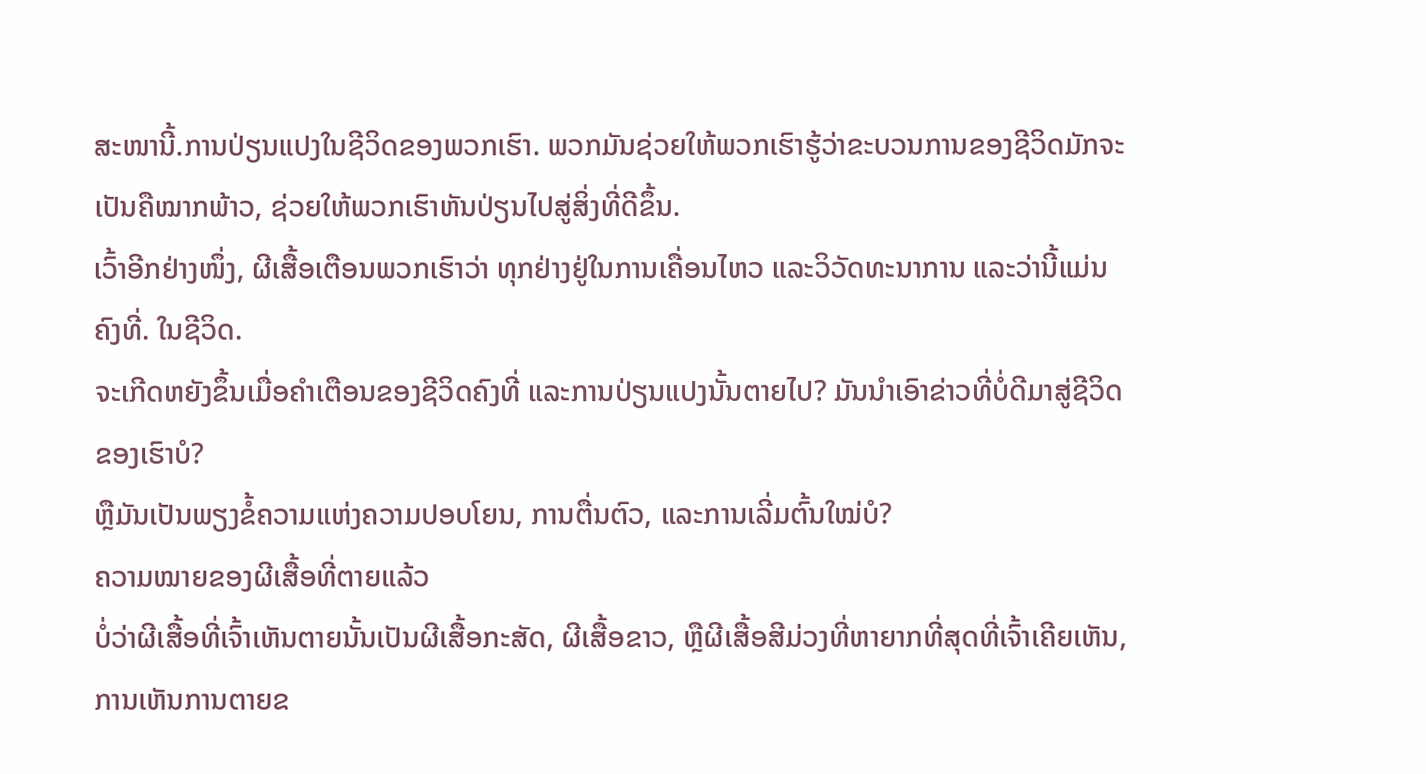ສະໜານີ້.ການປ່ຽນແປງໃນຊີວິດຂອງພວກເຮົາ. ພວກມັນຊ່ວຍໃຫ້ພວກເຮົາຮູ້ວ່າຂະບວນການຂອງຊີວິດມັກຈະເປັນຄືໝາກພ້າວ, ຊ່ວຍໃຫ້ພວກເຮົາຫັນປ່ຽນໄປສູ່ສິ່ງທີ່ດີຂຶ້ນ.
ເວົ້າອີກຢ່າງໜຶ່ງ, ຜີເສື້ອເຕືອນພວກເຮົາວ່າ ທຸກຢ່າງຢູ່ໃນການເຄື່ອນໄຫວ ແລະວິວັດທະນາການ ແລະວ່ານີ້ແມ່ນຄົງທີ່. ໃນຊີວິດ.
ຈະເກີດຫຍັງຂຶ້ນເມື່ອຄຳເຕືອນຂອງຊີວິດຄົງທີ່ ແລະການປ່ຽນແປງນັ້ນຕາຍໄປ? ມັນນໍາເອົາຂ່າວທີ່ບໍ່ດີມາສູ່ຊີວິດຂອງເຮົາບໍ?
ຫຼືມັນເປັນພຽງຂໍ້ຄວາມແຫ່ງຄວາມປອບໂຍນ, ການຕື່ນຕົວ, ແລະການເລີ່ມຕົ້ນໃໝ່ບໍ?
ຄວາມໝາຍຂອງຜີເສື້ອທີ່ຕາຍແລ້ວ
ບໍ່ວ່າຜີເສື້ອທີ່ເຈົ້າເຫັນຕາຍນັ້ນເປັນຜີເສື້ອກະສັດ, ຜີເສື້ອຂາວ, ຫຼືຜີເສື້ອສີມ່ວງທີ່ຫາຍາກທີ່ສຸດທີ່ເຈົ້າເຄີຍເຫັນ, ການເຫັນການຕາຍຂ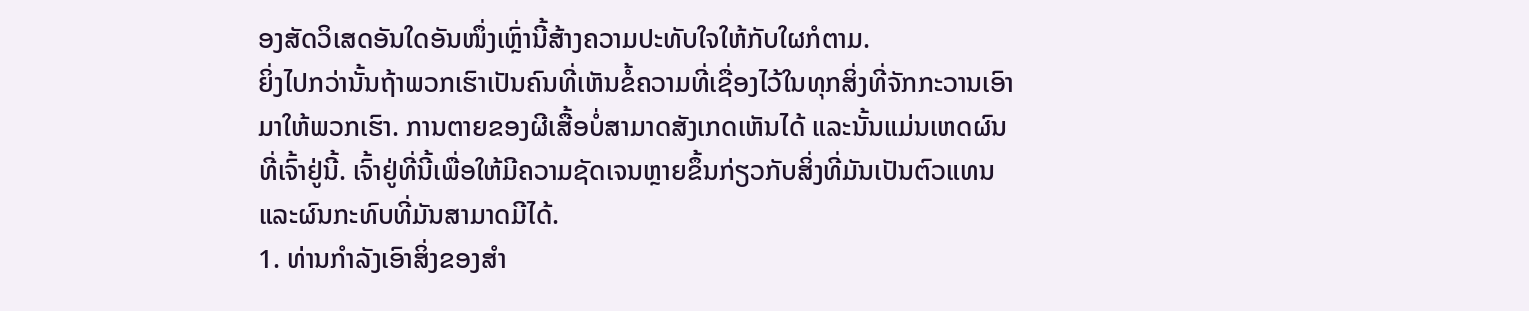ອງສັດວິເສດອັນໃດອັນໜຶ່ງເຫຼົ່ານີ້ສ້າງຄວາມປະທັບໃຈໃຫ້ກັບໃຜກໍຕາມ.
ຍິ່ງໄປກວ່ານັ້ນຖ້າພວກເຮົາເປັນຄົນທີ່ເຫັນຂໍ້ຄວາມທີ່ເຊື່ອງໄວ້ໃນທຸກສິ່ງທີ່ຈັກກະວານເອົາມາໃຫ້ພວກເຮົາ. ການຕາຍຂອງຜີເສື້ອບໍ່ສາມາດສັງເກດເຫັນໄດ້ ແລະນັ້ນແມ່ນເຫດຜົນທີ່ເຈົ້າຢູ່ນີ້. ເຈົ້າຢູ່ທີ່ນີ້ເພື່ອໃຫ້ມີຄວາມຊັດເຈນຫຼາຍຂຶ້ນກ່ຽວກັບສິ່ງທີ່ມັນເປັນຕົວແທນ ແລະຜົນກະທົບທີ່ມັນສາມາດມີໄດ້.
1. ທ່ານກໍາລັງເອົາສິ່ງຂອງສໍາ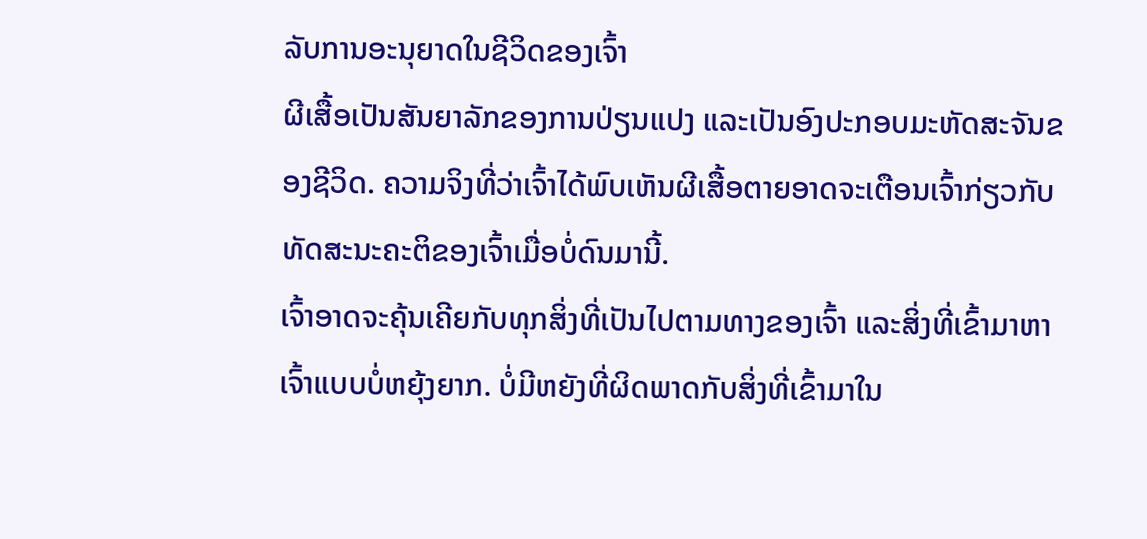ລັບການອະນຸຍາດໃນຊີວິດຂອງເຈົ້າ
ຜີເສື້ອເປັນສັນຍາລັກຂອງການປ່ຽນແປງ ແລະເປັນອົງປະກອບມະຫັດສະຈັນຂອງຊີວິດ. ຄວາມຈິງທີ່ວ່າເຈົ້າໄດ້ພົບເຫັນຜີເສື້ອຕາຍອາດຈະເຕືອນເຈົ້າກ່ຽວກັບທັດສະນະຄະຕິຂອງເຈົ້າເມື່ອບໍ່ດົນມານີ້.
ເຈົ້າອາດຈະຄຸ້ນເຄີຍກັບທຸກສິ່ງທີ່ເປັນໄປຕາມທາງຂອງເຈົ້າ ແລະສິ່ງທີ່ເຂົ້າມາຫາເຈົ້າແບບບໍ່ຫຍຸ້ງຍາກ. ບໍ່ມີຫຍັງທີ່ຜິດພາດກັບສິ່ງທີ່ເຂົ້າມາໃນ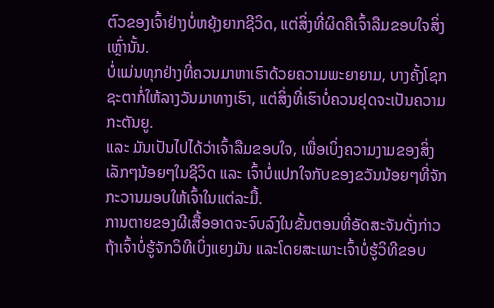ຕົວຂອງເຈົ້າຢ່າງບໍ່ຫຍຸ້ງຍາກຊີວິດ, ແຕ່ສິ່ງທີ່ຜິດຄືເຈົ້າລືມຂອບໃຈສິ່ງເຫຼົ່ານັ້ນ.
ບໍ່ແມ່ນທຸກຢ່າງທີ່ຄວນມາຫາເຮົາດ້ວຍຄວາມພະຍາຍາມ, ບາງຄັ້ງໂຊກຊະຕາກໍ່ໃຫ້ລາງວັນມາທາງເຮົາ, ແຕ່ສິ່ງທີ່ເຮົາບໍ່ຄວນຢຸດຈະເປັນຄວາມກະຕັນຍູ.
ແລະ ມັນເປັນໄປໄດ້ວ່າເຈົ້າລືມຂອບໃຈ, ເພື່ອເບິ່ງຄວາມງາມຂອງສິ່ງເລັກໆນ້ອຍໆໃນຊີວິດ ແລະ ເຈົ້າບໍ່ແປກໃຈກັບຂອງຂວັນນ້ອຍໆທີ່ຈັກກະວານມອບໃຫ້ເຈົ້າໃນແຕ່ລະມື້.
ການຕາຍຂອງຜີເສື້ອອາດຈະຈົບລົງໃນຂັ້ນຕອນທີ່ອັດສະຈັນດັ່ງກ່າວ ຖ້າເຈົ້າບໍ່ຮູ້ຈັກວິທີເບິ່ງແຍງມັນ ແລະໂດຍສະເພາະເຈົ້າບໍ່ຮູ້ວິທີຂອບ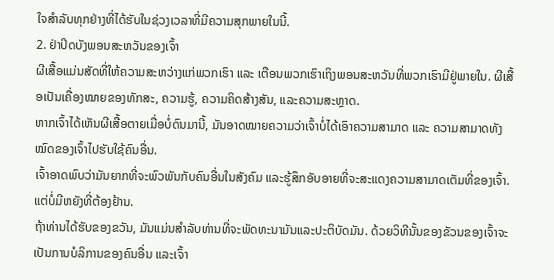ໃຈສຳລັບທຸກຢ່າງທີ່ໄດ້ຮັບໃນຊ່ວງເວລາທີ່ມີຄວາມສຸກພາຍໃນນີ້.
2. ຢ່າປິດບັງພອນສະຫວັນຂອງເຈົ້າ
ຜີເສື້ອແມ່ນສັດທີ່ໃຫ້ຄວາມສະຫວ່າງແກ່ພວກເຮົາ ແລະ ເຕືອນພວກເຮົາເຖິງພອນສະຫວັນທີ່ພວກເຮົາມີຢູ່ພາຍໃນ. ຜີເສື້ອເປັນເຄື່ອງໝາຍຂອງທັກສະ, ຄວາມຮູ້, ຄວາມຄິດສ້າງສັນ, ແລະຄວາມສະຫຼາດ.
ຫາກເຈົ້າໄດ້ເຫັນຜີເສື້ອຕາຍເມື່ອບໍ່ດົນມານີ້, ມັນອາດໝາຍຄວາມວ່າເຈົ້າບໍ່ໄດ້ເອົາຄວາມສາມາດ ແລະ ຄວາມສາມາດທັງໝົດຂອງເຈົ້າໄປຮັບໃຊ້ຄົນອື່ນ.
ເຈົ້າອາດພົບວ່າມັນຍາກທີ່ຈະພົວພັນກັບຄົນອື່ນໃນສັງຄົມ ແລະຮູ້ສຶກອັບອາຍທີ່ຈະສະແດງຄວາມສາມາດເຕັມທີ່ຂອງເຈົ້າ. ແຕ່ບໍ່ມີຫຍັງທີ່ຕ້ອງຢ້ານ.
ຖ້າທ່ານໄດ້ຮັບຂອງຂວັນ, ມັນແມ່ນສໍາລັບທ່ານທີ່ຈະພັດທະນາມັນແລະປະຕິບັດມັນ. ດ້ວຍວິທີນັ້ນຂອງຂັວນຂອງເຈົ້າຈະເປັນການບໍລິການຂອງຄົນອື່ນ ແລະເຈົ້າ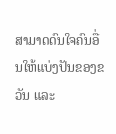ສາມາດດົນໃຈຄົນອື່ນໃຫ້ແບ່ງປັນຂອງຂວັນ ແລະ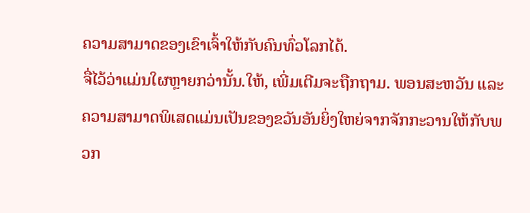ຄວາມສາມາດຂອງເຂົາເຈົ້າໃຫ້ກັບຄົນທົ່ວໂລກໄດ້.
ຈື່ໄວ້ວ່າແມ່ນໃຜຫຼາຍກວ່ານັ້ນ.ໃຫ້, ເພີ່ມເຕີມຈະຖືກຖາມ. ພອນສະຫວັນ ແລະ ຄວາມສາມາດພິເສດແມ່ນເປັນຂອງຂວັນອັນຍິ່ງໃຫຍ່ຈາກຈັກກະວານໃຫ້ກັບພວກ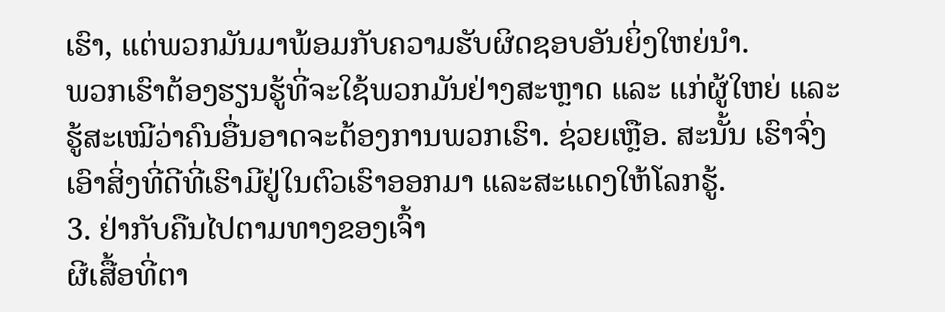ເຮົາ, ແຕ່ພວກມັນມາພ້ອມກັບຄວາມຮັບຜິດຊອບອັນຍິ່ງໃຫຍ່ນຳ.
ພວກເຮົາຕ້ອງຮຽນຮູ້ທີ່ຈະໃຊ້ພວກມັນຢ່າງສະຫຼາດ ແລະ ແກ່ຜູ້ໃຫຍ່ ແລະ ຮູ້ສະເໝີວ່າຄົນອື່ນອາດຈະຕ້ອງການພວກເຮົາ. ຊ່ວຍເຫຼືອ. ສະນັ້ນ ເຮົາຈົ່ງເອົາສິ່ງທີ່ດີທີ່ເຮົາມີຢູ່ໃນຕົວເຮົາອອກມາ ແລະສະແດງໃຫ້ໂລກຮູ້.
3. ຢ່າກັບຄືນໄປຕາມທາງຂອງເຈົ້າ
ຜີເສື້ອທີ່ຕາ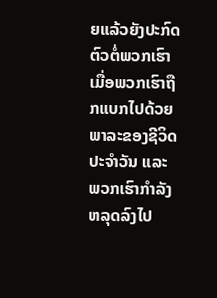ຍແລ້ວຍັງປະກົດຕົວຕໍ່ພວກເຮົາເມື່ອພວກເຮົາຖືກແບກໄປດ້ວຍພາລະຂອງຊີວິດປະຈຳວັນ ແລະ ພວກເຮົາກຳລັງຫລຸດລົງໄປ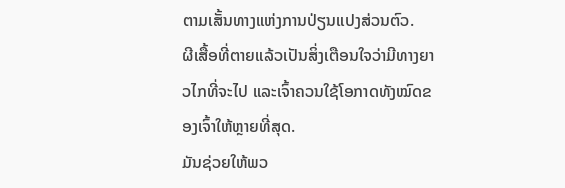ຕາມເສັ້ນທາງແຫ່ງການປ່ຽນແປງສ່ວນຕົວ.
ຜີເສື້ອທີ່ຕາຍແລ້ວເປັນສິ່ງເຕືອນໃຈວ່າມີທາງຍາວໄກທີ່ຈະໄປ ແລະເຈົ້າຄວນໃຊ້ໂອກາດທັງໝົດຂອງເຈົ້າໃຫ້ຫຼາຍທີ່ສຸດ.
ມັນຊ່ວຍໃຫ້ພວ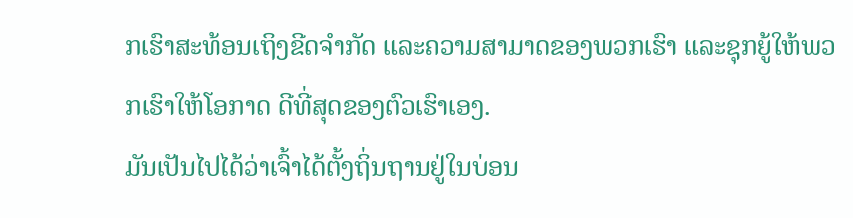ກເຮົາສະທ້ອນເຖິງຂີດຈຳກັດ ແລະຄວາມສາມາດຂອງພວກເຮົາ ແລະຊຸກຍູ້ໃຫ້ພວກເຮົາໃຫ້ໂອກາດ ດີທີ່ສຸດຂອງຕົວເຮົາເອງ.
ມັນເປັນໄປໄດ້ວ່າເຈົ້າໄດ້ຕັ້ງຖິ່ນຖານຢູ່ໃນບ່ອນ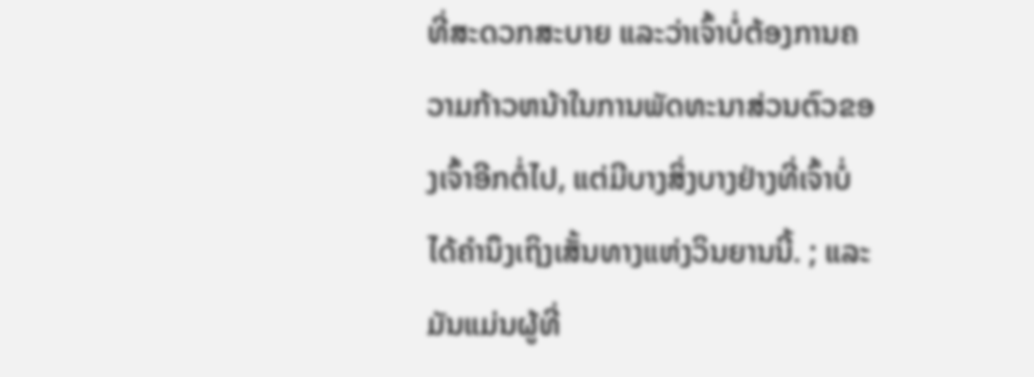ທີ່ສະດວກສະບາຍ ແລະວ່າເຈົ້າບໍ່ຕ້ອງການຄວາມກ້າວຫນ້າໃນການພັດທະນາສ່ວນຕົວຂອງເຈົ້າອີກຕໍ່ໄປ, ແຕ່ມີບາງສິ່ງບາງຢ່າງທີ່ເຈົ້າບໍ່ໄດ້ຄໍານຶງເຖິງເສັ້ນທາງແຫ່ງວິນຍານນີ້. ; ແລະມັນແມ່ນຜູ້ທີ່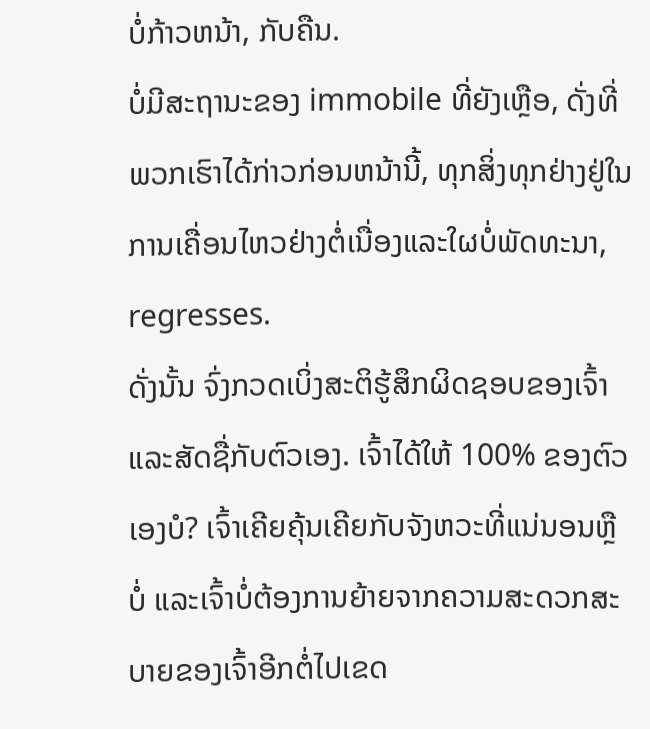ບໍ່ກ້າວຫນ້າ, ກັບຄືນ.
ບໍ່ມີສະຖານະຂອງ immobile ທີ່ຍັງເຫຼືອ, ດັ່ງທີ່ພວກເຮົາໄດ້ກ່າວກ່ອນຫນ້ານີ້, ທຸກສິ່ງທຸກຢ່າງຢູ່ໃນການເຄື່ອນໄຫວຢ່າງຕໍ່ເນື່ອງແລະໃຜບໍ່ພັດທະນາ, regresses.
ດັ່ງນັ້ນ ຈົ່ງກວດເບິ່ງສະຕິຮູ້ສຶກຜິດຊອບຂອງເຈົ້າແລະສັດຊື່ກັບຕົວເອງ. ເຈົ້າໄດ້ໃຫ້ 100% ຂອງຕົວເອງບໍ? ເຈົ້າເຄີຍຄຸ້ນເຄີຍກັບຈັງຫວະທີ່ແນ່ນອນຫຼືບໍ່ ແລະເຈົ້າບໍ່ຕ້ອງການຍ້າຍຈາກຄວາມສະດວກສະບາຍຂອງເຈົ້າອີກຕໍ່ໄປເຂດ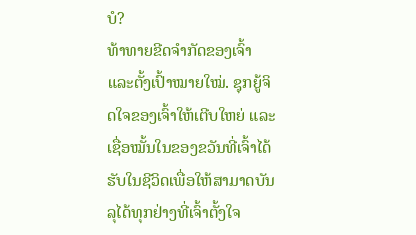ບໍ?
ທ້າທາຍຂີດຈຳກັດຂອງເຈົ້າ ແລະຕັ້ງເປົ້າໝາຍໃໝ່. ຊຸກຍູ້ຈິດໃຈຂອງເຈົ້າໃຫ້ເຕີບໃຫຍ່ ແລະເຊື່ອໝັ້ນໃນຂອງຂວັນທີ່ເຈົ້າໄດ້ຮັບໃນຊີວິດເພື່ອໃຫ້ສາມາດບັນລຸໄດ້ທຸກຢ່າງທີ່ເຈົ້າຕັ້ງໃຈ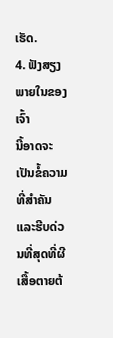ເຮັດ.
4. ຟັງສຽງພາຍໃນຂອງເຈົ້າ
ນີ້ອາດຈະເປັນຂໍ້ຄວາມທີ່ສຳຄັນ ແລະຮີບດ່ວນທີ່ສຸດທີ່ຜີເສື້ອຕາຍຕ້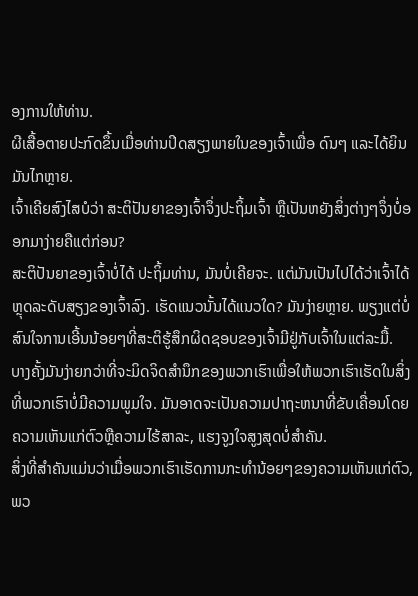ອງການໃຫ້ທ່ານ.
ຜີເສື້ອຕາຍປະກົດຂຶ້ນເມື່ອທ່ານປິດສຽງພາຍໃນຂອງເຈົ້າເພື່ອ ດົນໆ ແລະໄດ້ຍິນມັນໄກຫຼາຍ.
ເຈົ້າເຄີຍສົງໄສບໍວ່າ ສະຕິປັນຍາຂອງເຈົ້າຈຶ່ງປະຖິ້ມເຈົ້າ ຫຼືເປັນຫຍັງສິ່ງຕ່າງໆຈຶ່ງບໍ່ອອກມາງ່າຍຄືແຕ່ກ່ອນ?
ສະຕິປັນຍາຂອງເຈົ້າບໍ່ໄດ້ ປະຖິ້ມທ່ານ, ມັນບໍ່ເຄີຍຈະ. ແຕ່ມັນເປັນໄປໄດ້ວ່າເຈົ້າໄດ້ຫຼຸດລະດັບສຽງຂອງເຈົ້າລົງ. ເຮັດແນວນັ້ນໄດ້ແນວໃດ? ມັນງ່າຍຫຼາຍ. ພຽງແຕ່ບໍ່ສົນໃຈການເອີ້ນນ້ອຍໆທີ່ສະຕິຮູ້ສຶກຜິດຊອບຂອງເຈົ້າມີຢູ່ກັບເຈົ້າໃນແຕ່ລະມື້.
ບາງຄັ້ງມັນງ່າຍກວ່າທີ່ຈະມິດຈິດສໍານຶກຂອງພວກເຮົາເພື່ອໃຫ້ພວກເຮົາເຮັດໃນສິ່ງທີ່ພວກເຮົາບໍ່ມີຄວາມພູມໃຈ. ມັນອາດຈະເປັນຄວາມປາຖະຫນາທີ່ຂັບເຄື່ອນໂດຍຄວາມເຫັນແກ່ຕົວຫຼືຄວາມໄຮ້ສາລະ, ແຮງຈູງໃຈສູງສຸດບໍ່ສໍາຄັນ.
ສິ່ງທີ່ສໍາຄັນແມ່ນວ່າເມື່ອພວກເຮົາເຮັດການກະທໍານ້ອຍໆຂອງຄວາມເຫັນແກ່ຕົວ, ພວ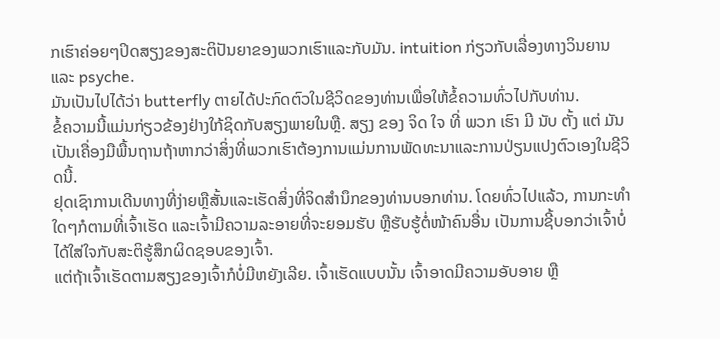ກເຮົາຄ່ອຍໆປິດສຽງຂອງສະຕິປັນຍາຂອງພວກເຮົາແລະກັບມັນ. intuition ກ່ຽວກັບເລື່ອງທາງວິນຍານແລະ psyche.
ມັນເປັນໄປໄດ້ວ່າ butterfly ຕາຍໄດ້ປະກົດຕົວໃນຊີວິດຂອງທ່ານເພື່ອໃຫ້ຂໍ້ຄວາມທົ່ວໄປກັບທ່ານ.
ຂໍ້ຄວາມນີ້ແມ່ນກ່ຽວຂ້ອງຢ່າງໃກ້ຊິດກັບສຽງພາຍໃນຫຼື. ສຽງ ຂອງ ຈິດ ໃຈ ທີ່ ພວກ ເຮົາ ມີ ນັບ ຕັ້ງ ແຕ່ ມັນ ເປັນເຄື່ອງມືພື້ນຖານຖ້າຫາກວ່າສິ່ງທີ່ພວກເຮົາຕ້ອງການແມ່ນການພັດທະນາແລະການປ່ຽນແປງຕົວເອງໃນຊີວິດນີ້.
ຢຸດເຊົາການເດີນທາງທີ່ງ່າຍຫຼືສັ້ນແລະເຮັດສິ່ງທີ່ຈິດສໍານຶກຂອງທ່ານບອກທ່ານ. ໂດຍທົ່ວໄປແລ້ວ, ການກະທຳໃດໆກໍຕາມທີ່ເຈົ້າເຮັດ ແລະເຈົ້າມີຄວາມລະອາຍທີ່ຈະຍອມຮັບ ຫຼືຮັບຮູ້ຕໍ່ໜ້າຄົນອື່ນ ເປັນການຊີ້ບອກວ່າເຈົ້າບໍ່ໄດ້ໃສ່ໃຈກັບສະຕິຮູ້ສຶກຜິດຊອບຂອງເຈົ້າ.
ແຕ່ຖ້າເຈົ້າເຮັດຕາມສຽງຂອງເຈົ້າກໍບໍ່ມີຫຍັງເລີຍ. ເຈົ້າເຮັດແບບນັ້ນ ເຈົ້າອາດມີຄວາມອັບອາຍ ຫຼື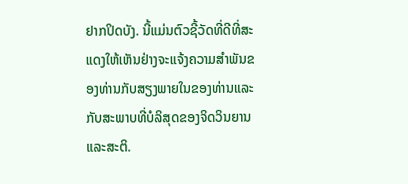ຢາກປິດບັງ. ນີ້ແມ່ນຕົວຊີ້ວັດທີ່ດີທີ່ສະແດງໃຫ້ເຫັນຢ່າງຈະແຈ້ງຄວາມສໍາພັນຂອງທ່ານກັບສຽງພາຍໃນຂອງທ່ານແລະກັບສະພາບທີ່ບໍລິສຸດຂອງຈິດວິນຍານແລະສະຕິ.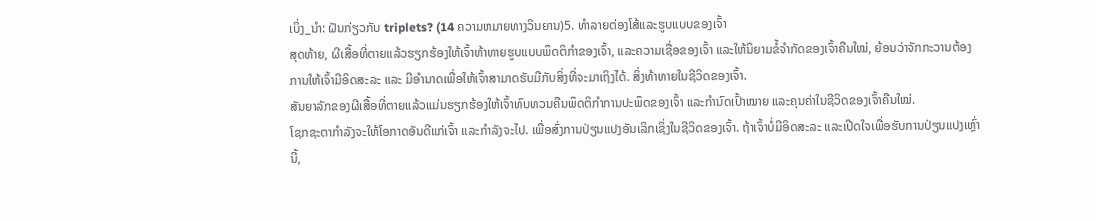ເບິ່ງ_ນຳ: ຝັນກ່ຽວກັບ triplets? (14 ຄວາມຫມາຍທາງວິນຍານ)5. ທໍາລາຍຕ່ອງໂສ້ແລະຮູບແບບຂອງເຈົ້າ
ສຸດທ້າຍ, ຜີເສື້ອທີ່ຕາຍແລ້ວຮຽກຮ້ອງໃຫ້ເຈົ້າທ້າທາຍຮູບແບບພຶດຕິກຳຂອງເຈົ້າ, ແລະຄວາມເຊື່ອຂອງເຈົ້າ ແລະໃຫ້ນິຍາມຂໍ້ຈຳກັດຂອງເຈົ້າຄືນໃໝ່, ຍ້ອນວ່າຈັກກະວານຕ້ອງການໃຫ້ເຈົ້າມີອິດສະລະ ແລະ ມີອຳນາດເພື່ອໃຫ້ເຈົ້າສາມາດຮັບມືກັບສິ່ງທີ່ຈະມາເຖິງໄດ້. ສິ່ງທ້າທາຍໃນຊີວິດຂອງເຈົ້າ.
ສັນຍາລັກຂອງຜີເສື້ອທີ່ຕາຍແລ້ວແມ່ນຮຽກຮ້ອງໃຫ້ເຈົ້າທົບທວນຄືນພຶດຕິກຳການປະພຶດຂອງເຈົ້າ ແລະກຳນົດເປົ້າໝາຍ ແລະຄຸນຄ່າໃນຊີວິດຂອງເຈົ້າຄືນໃໝ່.
ໂຊກຊະຕາກຳລັງຈະໃຫ້ໂອກາດອັນດີແກ່ເຈົ້າ ແລະກຳລັງຈະໄປ. ເພື່ອສົ່ງການປ່ຽນແປງອັນເລິກເຊິ່ງໃນຊີວິດຂອງເຈົ້າ. ຖ້າເຈົ້າບໍ່ມີອິດສະລະ ແລະເປີດໃຈເພື່ອຮັບການປ່ຽນແປງເຫຼົ່ານີ້,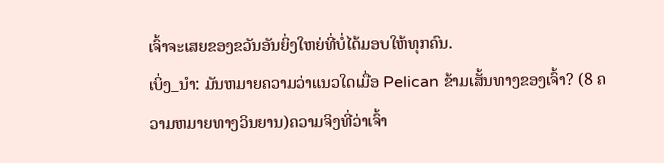ເຈົ້າຈະເສຍຂອງຂວັນອັນຍິ່ງໃຫຍ່ທີ່ບໍ່ໄດ້ມອບໃຫ້ທຸກຄົນ.
ເບິ່ງ_ນຳ: ມັນຫມາຍຄວາມວ່າແນວໃດເມື່ອ Pelican ຂ້າມເສັ້ນທາງຂອງເຈົ້າ? (8 ຄວາມຫມາຍທາງວິນຍານ)ຄວາມຈິງທີ່ວ່າເຈົ້າ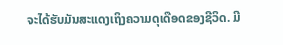ຈະໄດ້ຮັບມັນສະແດງເຖິງຄວາມດຸເດືອດຂອງຊີວິດ. ມີ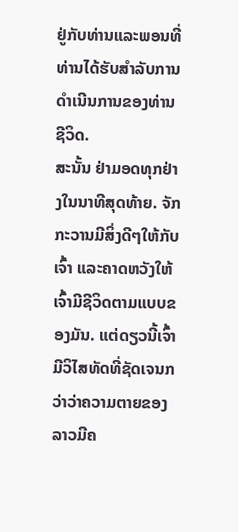ຢູ່ກັບທ່ານແລະພອນທີ່ທ່ານໄດ້ຮັບສໍາລັບການດໍາເນີນການຂອງທ່ານຊີວິດ.
ສະນັ້ນ ຢ່າມອດທຸກຢ່າງໃນນາທີສຸດທ້າຍ. ຈັກກະວານມີສິ່ງດີໆໃຫ້ກັບເຈົ້າ ແລະຄາດຫວັງໃຫ້ເຈົ້າມີຊີວິດຕາມແບບຂອງມັນ. ແຕ່ດຽວນີ້ເຈົ້າມີວິໄສທັດທີ່ຊັດເຈນກວ່າວ່າຄວາມຕາຍຂອງລາວມີຄ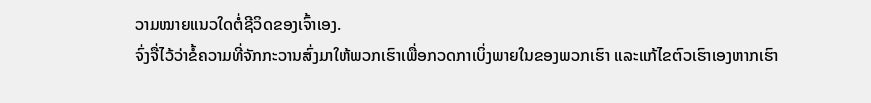ວາມໝາຍແນວໃດຕໍ່ຊີວິດຂອງເຈົ້າເອງ.
ຈົ່ງຈື່ໄວ້ວ່າຂໍ້ຄວາມທີ່ຈັກກະວານສົ່ງມາໃຫ້ພວກເຮົາເພື່ອກວດກາເບິ່ງພາຍໃນຂອງພວກເຮົາ ແລະແກ້ໄຂຕົວເຮົາເອງຫາກເຮົາ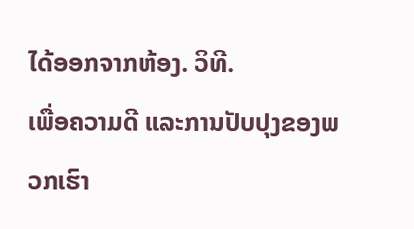ໄດ້ອອກຈາກຫ້ອງ. ວິທີ.
ເພື່ອຄວາມດີ ແລະການປັບປຸງຂອງພວກເຮົາ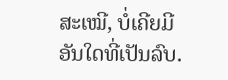ສະເໝີ, ບໍ່ເຄີຍມີອັນໃດທີ່ເປັນລົບ.